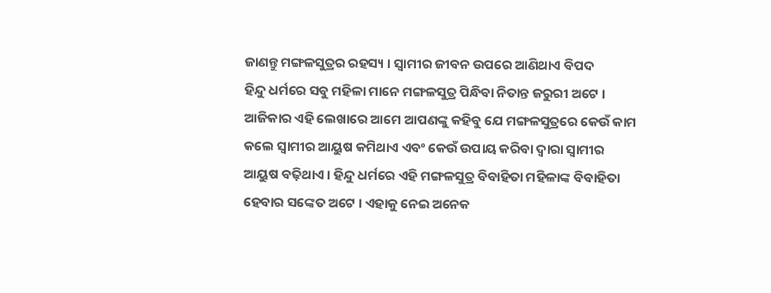ଜାଣନ୍ତୁ ମଙ୍ଗଳସୁତ୍ରର ରହସ୍ୟ । ସ୍ୱାମୀର ଜୀବନ ଉପରେ ଆଣିଥାଏ ବିପଦ
ହିନ୍ଦୁ ଧର୍ମରେ ସବୁ ମହିଳା ମାନେ ମଙ୍ଗଳସୁତ୍ର ପିନ୍ଧିବା ନିତାନ୍ତ ଜରୁରୀ ଅଟେ । ଆଜିକାର ଏହି ଲେଖାରେ ଆମେ ଆପଣଙ୍କୁ କହିବୁ ଯେ ମଙ୍ଗଳସୁତ୍ରରେ କେଉଁ କାମ କଲେ ସ୍ୱାମୀର ଆୟୁଷ କମିଥାଏ ଏବଂ କେଉଁ ଉପାୟ କରିବା ଦ୍ୱାରା ସ୍ୱାମୀର ଆୟୁଷ ବଢ଼ିଥାଏ । ହିନ୍ଦୁ ଧର୍ମରେ ଏହି ମଙ୍ଗଳସୁତ୍ର ବିବାହିତା ମହିଳାଙ୍କ ବିବାହିତା ହେବାର ସଙ୍କେତ ଅଟେ । ଏହାକୁ ନେଇ ଅନେକ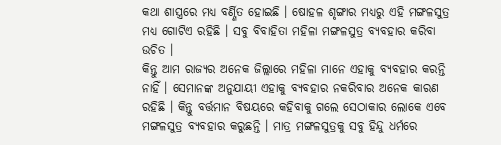କଥା ଶାସ୍ତ୍ରରେ ମଧ୍ୟ ବର୍ଣ୍ଣିତ ହୋଇଛି । ଷୋହଳ ଶୃଙ୍ଗାର ମଧ୍ୟରୁ ଏହି ମଙ୍ଗଳସୁତ୍ର ମଧ୍ୟ ଗୋଟିଏ ରହିଛି । ସବୁ ବିବାହିତା ମହିଳା ମଙ୍ଗଳସୁତ୍ର ବ୍ୟବହାର କରିବା ଉଚିତ ।
କିନ୍ତୁ ଆମ ରାଜ୍ୟର ଅନେକ ଜିଲ୍ଲାରେ ମହିଳା ମାନେ ଏହାକୁ ବ୍ୟବହାର କରନ୍ତି ନାହିଁ । ସେମାନଙ୍କ ଅନୁଯାୟୀ ଏହାକୁ ବ୍ୟବହାର ନକରିବାର ଅନେକ କାରଣ ରହିଛି । କିନ୍ତୁ ବର୍ତ୍ତମାନ ବିଷୟରେ କହିବାକୁ ଗଲେ ସେଠାକାର ଲୋକେ ଏବେ ମଙ୍ଗଳସୁତ୍ର ବ୍ୟବହାର କରୁଛନ୍ତି । ମାତ୍ର ମଙ୍ଗଳସୁତ୍ରକୁ ସବୁ ହିନ୍ଦୁ ଧର୍ମରେ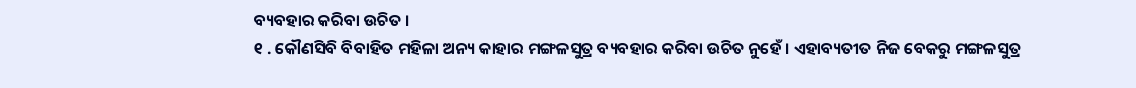ବ୍ୟବହାର କରିବା ଉଚିତ ।
୧ . କୌଣସିବି ବିବାହିତ ମହିଳା ଅନ୍ୟ କାହାର ମଙ୍ଗଳସୁତ୍ର ବ୍ୟବହାର କରିବା ଉଚିତ ନୁହେଁ । ଏହାବ୍ୟତୀତ ନିଜ ବେକରୁ ମଙ୍ଗଳସୁତ୍ର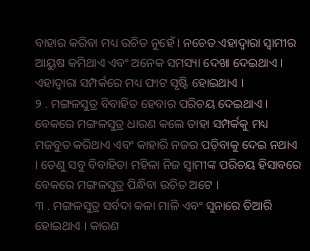ବାହାର କରିବା ମଧ୍ୟ ଉଚିତ ନୁହେଁ । ନଚେତ ଏହାଦ୍ୱାରା ସ୍ୱାମୀର ଆୟୁଷ କମିଥାଏ ଏବଂ ଅନେକ ସମସ୍ୟା ଦେଖା ଦେଇଥାଏ । ଏହାଦ୍ବାରା ସମ୍ପର୍କରେ ମଧ୍ୟ ଫାଟ ସୃଷ୍ଟି ହୋଇଥାଏ ।
୨ . ମଙ୍ଗଳସୁତ୍ର ବିବାହିତ ହେବାର ପରିଚୟ ଦେଇଥାଏ । ବେକରେ ମଙ୍ଗଳସୁତ୍ର ଧାରଣ କଲେ ତାହା ସମ୍ପର୍କକୁ ମଧ୍ୟ ମଜବୁତ କରିଥାଏ ଏବଂ କାହାରି ନଜର ପଡ଼ିବାକୁ ଦେଇ ନଥାଏ । ତେଣୁ ସବୁ ବିବାହିତା ମହିଳା ନିଜ ସ୍ୱାମୀଙ୍କ ପରିଚୟ ହିସାବରେ ବେକରେ ମଙ୍ଗଳସୁତ୍ର ପିନ୍ଧିବା ଉଚିତ ଅଟେ ।
୩ . ମଙ୍ଗଳସୁତ୍ର ସର୍ବଦା କଳା ମାଳି ଏବଂ ସୁନାରେ ତିଆରି ହୋଇଥାଏ । କାରଣ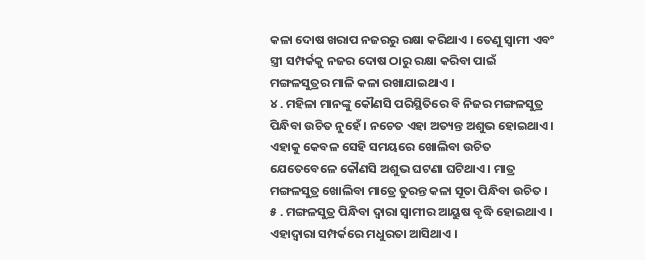କଳା ଦୋଷ ଖରାପ ନଜରରୁ ରକ୍ଷା କରିଥାଏ । ତେଣୁ ସ୍ୱାମୀ ଏବଂ ସ୍ତ୍ରୀ ସମ୍ପର୍କକୁ ନଜର ଦୋଷ ଠାରୁ ରକ୍ଷା କରିବା ପାଇଁ ମଙ୍ଗଳସୁତ୍ରର ମାଳି କଳା ରଖାଯାଇଥାଏ ।
୪ . ମହିଳା ମାନଙ୍କୁ କୌଣସି ପରିସ୍ଥିତିରେ ବି ନିଜର ମଙ୍ଗଳସୁତ୍ର ପିନ୍ଧିବା ଉଚିତ ନୁହେଁ । ନଚେତ ଏହା ଅତ୍ୟନ୍ତ ଅଶୁଭ ହୋଇଥାଏ । ଏହାକୁ କେବଳ ସେହି ସମୟରେ ଖୋଲିବା ଉଚିତ ଯେତେବେଳେ କୌଣସି ଅଶୁଭ ଘଟଣା ଘଟିଥାଏ । ମାତ୍ର ମଙ୍ଗଳସୁତ୍ର ଖୋଲିବା ମାତ୍ରେ ତୁରନ୍ତ କଳା ସୂତା ପିନ୍ଧିବା ଉଚିତ ।
୫ . ମଙ୍ଗଳସୁତ୍ର ପିନ୍ଧିବା ଦ୍ୱାରା ସ୍ୱାମୀର ଆୟୁଷ ବୃଦ୍ଧି ହୋଇଥାଏ । ଏହାଦ୍ବାରା ସମ୍ପର୍କରେ ମଧୁରତା ଆସିଥାଏ ।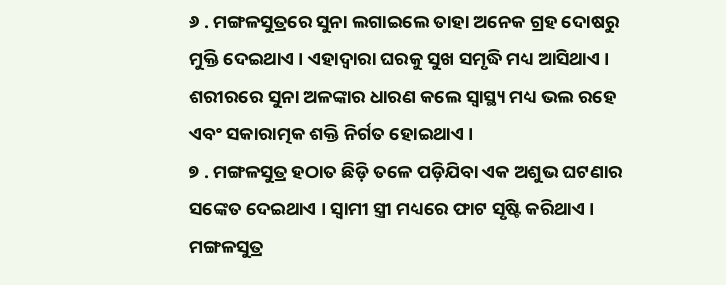୬ . ମଙ୍ଗଳସୁତ୍ରରେ ସୁନା ଲଗାଇଲେ ତାହା ଅନେକ ଗ୍ରହ ଦୋଷରୁ ମୁକ୍ତି ଦେଇଥାଏ । ଏହାଦ୍ବାରା ଘରକୁ ସୁଖ ସମୃଦ୍ଧି ମଧ୍ୟ ଆସିଥାଏ । ଶରୀରରେ ସୁନା ଅଳଙ୍କାର ଧାରଣ କଲେ ସ୍ୱାସ୍ଥ୍ୟ ମଧ୍ୟ ଭଲ ରହେ ଏବଂ ସକାରାତ୍ମକ ଶକ୍ତି ନିର୍ଗତ ହୋଇଥାଏ ।
୭ . ମଙ୍ଗଳସୁତ୍ର ହଠାତ ଛିଡ଼ି ତଳେ ପଡ଼ିଯିବା ଏକ ଅଶୁଭ ଘଟଣାର ସଙ୍କେତ ଦେଇଥାଏ । ସ୍ୱାମୀ ସ୍ତ୍ରୀ ମଧ୍ୟରେ ଫାଟ ସୃଷ୍ଟି କରିଥାଏ । ମଙ୍ଗଳସୁତ୍ର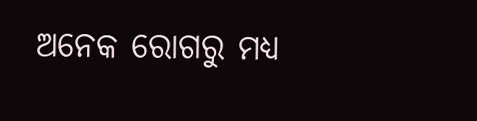ଅନେକ ରୋଗରୁ ମଧ୍ୟ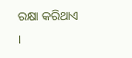ରକ୍ଷା କରିଥାଏ ।